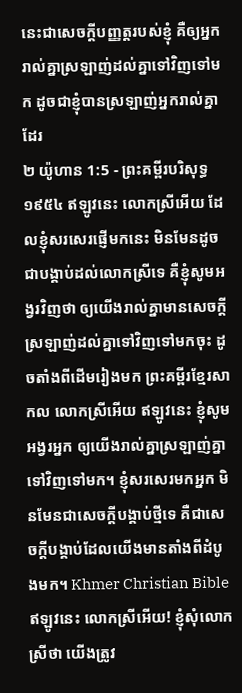នេះជាសេចក្ដីបញ្ញត្តរបស់ខ្ញុំ គឺឲ្យអ្នករាល់គ្នាស្រឡាញ់ដល់គ្នាទៅវិញទៅមក ដូចជាខ្ញុំបានស្រឡាញ់អ្នករាល់គ្នាដែរ
២ យ៉ូហាន 1:5 - ព្រះគម្ពីរបរិសុទ្ធ ១៩៥៤ ឥឡូវនេះ លោកស្រីអើយ ដែលខ្ញុំសរសេរផ្ញើមកនេះ មិនមែនដូចជាបង្គាប់ដល់លោកស្រីទេ គឺខ្ញុំសូមអង្វរវិញថា ឲ្យយើងរាល់គ្នាមានសេចក្ដីស្រឡាញ់ដល់គ្នាទៅវិញទៅមកចុះ ដូចតាំងពីដើមរៀងមក ព្រះគម្ពីរខ្មែរសាកល លោកស្រីអើយ ឥឡូវនេះ ខ្ញុំសូមអង្វរអ្នក ឲ្យយើងរាល់គ្នាស្រឡាញ់គ្នាទៅវិញទៅមក។ ខ្ញុំសរសេរមកអ្នក មិនមែនជាសេចក្ដីបង្គាប់ថ្មីទេ គឺជាសេចក្ដីបង្គាប់ដែលយើងមានតាំងពីដំបូងមក។ Khmer Christian Bible ឥឡូវនេះ លោកស្រីអើយ! ខ្ញុំសុំលោកស្រីថា យើងត្រូវ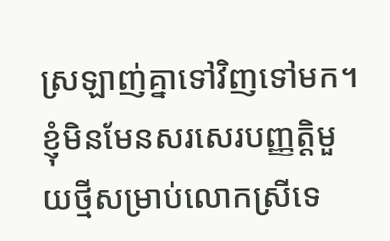ស្រឡាញ់គ្នាទៅវិញទៅមក។ ខ្ញុំមិនមែនសរសេរបញ្ញត្ដិមួយថ្មីសម្រាប់លោកស្រីទេ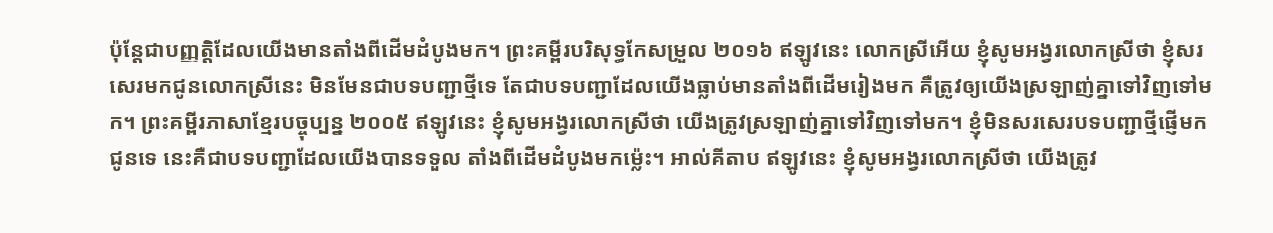ប៉ុន្ដែជាបញ្ញត្ដិដែលយើងមានតាំងពីដើមដំបូងមក។ ព្រះគម្ពីរបរិសុទ្ធកែសម្រួល ២០១៦ ឥឡូវនេះ លោកស្រីអើយ ខ្ញុំសូមអង្វរលោកស្រីថា ខ្ញុំសរសេរមកជូនលោកស្រីនេះ មិនមែនជាបទបញ្ជាថ្មីទេ តែជាបទបញ្ជាដែលយើងធ្លាប់មានតាំងពីដើមរៀងមក គឺត្រូវឲ្យយើងស្រឡាញ់គ្នាទៅវិញទៅមក។ ព្រះគម្ពីរភាសាខ្មែរបច្ចុប្បន្ន ២០០៥ ឥឡូវនេះ ខ្ញុំសូមអង្វរលោកស្រីថា យើងត្រូវស្រឡាញ់គ្នាទៅវិញទៅមក។ ខ្ញុំមិនសរសេរបទបញ្ជាថ្មីផ្ញើមកជូនទេ នេះគឺជាបទបញ្ជាដែលយើងបានទទួល តាំងពីដើមដំបូងមកម៉្លេះ។ អាល់គីតាប ឥឡូវនេះ ខ្ញុំសូមអង្វរលោកស្រីថា យើងត្រូវ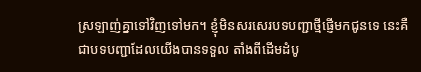ស្រឡាញ់គ្នាទៅវិញទៅមក។ ខ្ញុំមិនសរសេរបទបញ្ជាថ្មីផ្ញើមកជូនទេ នេះគឺជាបទបញ្ជាដែលយើងបានទទួល តាំងពីដើមដំបូ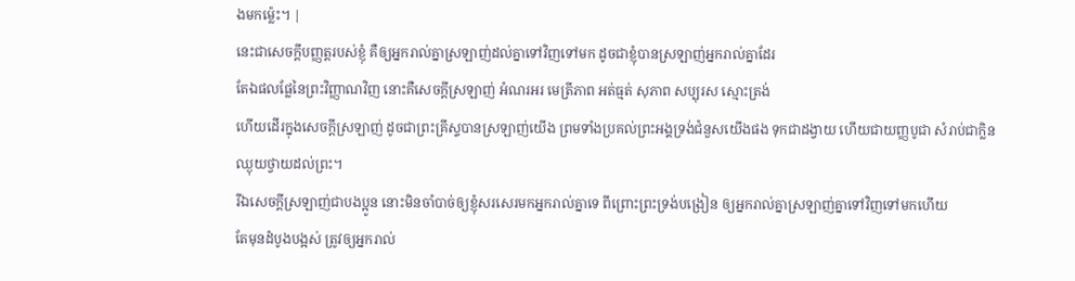ងមកម៉្លេះ។ |
នេះជាសេចក្ដីបញ្ញត្តរបស់ខ្ញុំ គឺឲ្យអ្នករាល់គ្នាស្រឡាញ់ដល់គ្នាទៅវិញទៅមក ដូចជាខ្ញុំបានស្រឡាញ់អ្នករាល់គ្នាដែរ
តែឯផលផ្លែនៃព្រះវិញ្ញាណវិញ នោះគឺសេចក្ដីស្រឡាញ់ អំណរអរ មេត្រីភាព អត់ធ្មត់ សុភាព សប្បុរស ស្មោះត្រង់
ហើយដើរក្នុងសេចក្ដីស្រឡាញ់ ដូចជាព្រះគ្រីស្ទបានស្រឡាញ់យើង ព្រមទាំងប្រគល់ព្រះអង្គទ្រង់ជំនួសយើងផង ទុកជាដង្វាយ ហើយជាយញ្ញបូជា សំរាប់ជាក្លិនឈ្ងុយថ្វាយដល់ព្រះ។
រីឯសេចក្ដីស្រឡាញ់ជាបងប្អូន នោះមិនចាំបាច់ឲ្យខ្ញុំសរសេរមកអ្នករាល់គ្នាទេ ពីព្រោះព្រះទ្រង់បង្រៀន ឲ្យអ្នករាល់គ្នាស្រឡាញ់គ្នាទៅវិញទៅមកហើយ
តែមុនដំបូងបង្អស់ ត្រូវឲ្យអ្នករាល់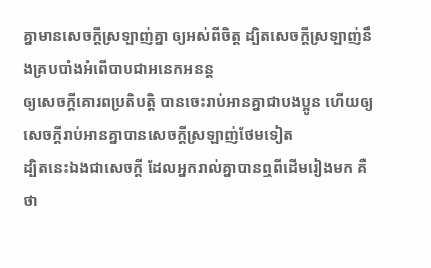គ្នាមានសេចក្ដីស្រឡាញ់គ្នា ឲ្យអស់ពីចិត្ត ដ្បិតសេចក្ដីស្រឡាញ់នឹងគ្របបាំងអំពើបាបជាអនេកអនន្ត
ឲ្យសេចក្ដីគោរពប្រតិបត្តិ បានចេះរាប់អានគ្នាជាបងប្អូន ហើយឲ្យសេចក្ដីរាប់អានគ្នាបានសេចក្ដីស្រឡាញ់ថែមទៀត
ដ្បិតនេះឯងជាសេចក្ដី ដែលអ្នករាល់គ្នាបានឮពីដើមរៀងមក គឺថា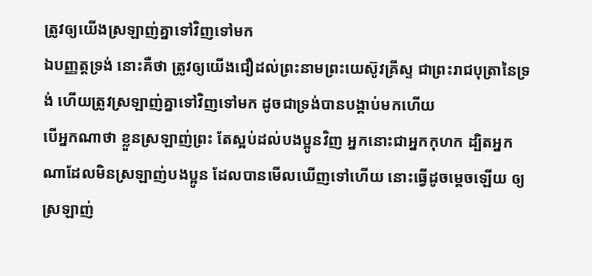ត្រូវឲ្យយើងស្រឡាញ់គ្នាទៅវិញទៅមក
ឯបញ្ញត្តទ្រង់ នោះគឺថា ត្រូវឲ្យយើងជឿដល់ព្រះនាមព្រះយេស៊ូវគ្រីស្ទ ជាព្រះរាជបុត្រានៃទ្រង់ ហើយត្រូវស្រឡាញ់គ្នាទៅវិញទៅមក ដូចជាទ្រង់បានបង្គាប់មកហើយ
បើអ្នកណាថា ខ្លួនស្រឡាញ់ព្រះ តែស្អប់ដល់បងប្អូនវិញ អ្នកនោះជាអ្នកកុហក ដ្បិតអ្នកណាដែលមិនស្រឡាញ់បងប្អូន ដែលបានមើលឃើញទៅហើយ នោះធ្វើដូចម្តេចឡើយ ឲ្យស្រឡាញ់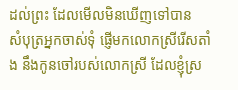ដល់ព្រះ ដែលមើលមិនឃើញទៅបាន
សំបុត្រអ្នកចាស់ទុំ ផ្ញើមកលោកស្រីរើសតាំង នឹងកូនចៅរបស់លោកស្រី ដែលខ្ញុំស្រ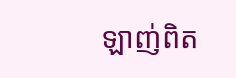ឡាញ់ពិត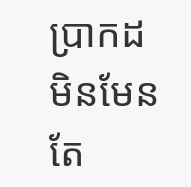ប្រាកដ មិនមែនតែ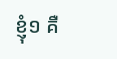ខ្ញុំ១ គឺ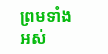ព្រមទាំងអស់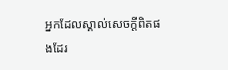អ្នកដែលស្គាល់សេចក្ដីពិតផងដែរ